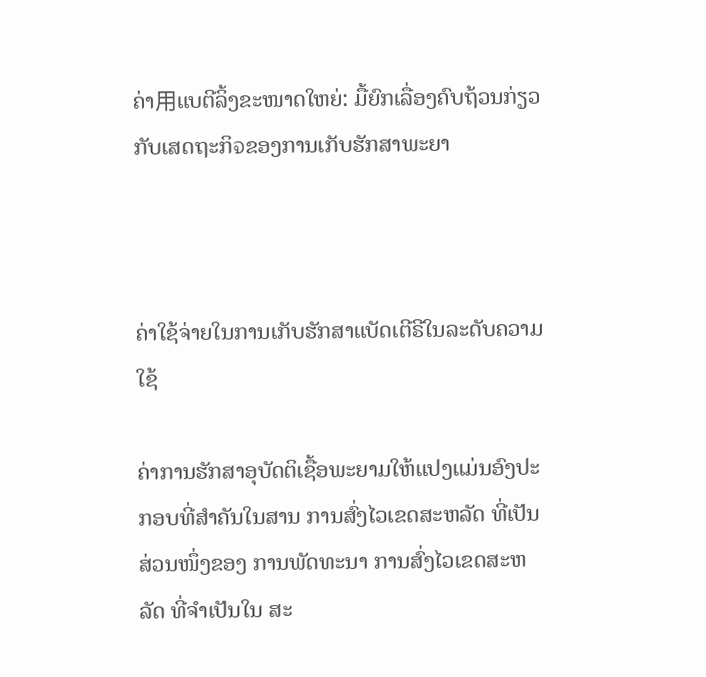ຄ່າ用ແບຕີລິ້ງຂະໜາດໃຫຍ່: ມື້ຍົກເລື່ອງຄົບຖ້ວນກ່ຽວກັບເສດຖະກິจຂອງການເກັບຮັກສາພະຍາ



ຄ່າໃຊ້ຈ່າຍໃນການເກັບຮັກສາແບັດເຕີຣີໃນລະດັບຄວາມໃຊ້

ຄ່າການຮັກສາອຸບັດຕິເຊື້ອພະຍາມໃຫ້ແປງແມ່ນອົງປະກອບທີ່ສຳຄັນໃນສານ ການສົ່ງໄວເຂດສະຫລັດ ທີ່ເປັນສ່ວນໜຶ່ງຂອງ ການພັດທະນາ ການສົ່ງໄວເຂດສະຫລັດ ທີ່ຈຳເປັນໃນ ສະ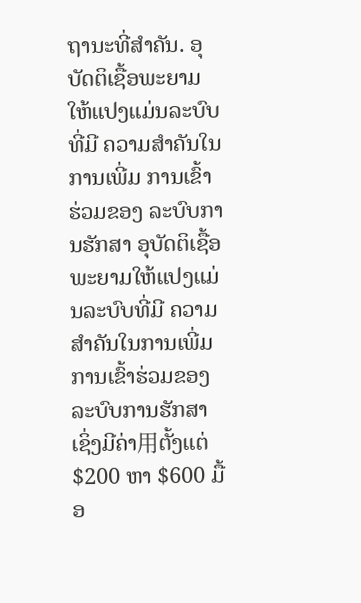ຖານະທີ່ສຳຄັນ. ອຸບັດຕິເຊື້ອພະຍາມໃຫ້ແປງແມ່ນລະບົບທີ່ມີ ຄວາມສຳຄັນໃນການເພີ່ມ ການເຂົ້າຮ່ວມຂອງ ລະບົບການຮັກສາ ອຸບັດຕິເຊື້ອພະຍາມໃຫ້ແປງແມ່ນລະບົບທີ່ມີ ຄວາມສຳຄັນໃນການເພີ່ມ ການເຂົ້າຮ່ວມຂອງ ລະບົບການຮັກສາ ເຊິ່ງມີຄ່າ用ຕັ້ງແຕ່ $200 ຫາ $600 ມື້ອ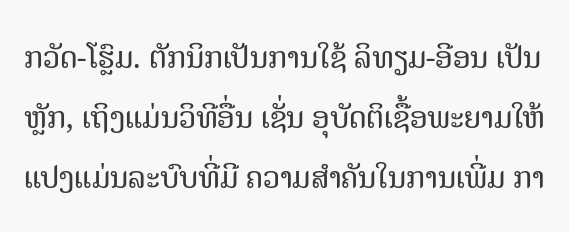ກວັດ-ໂຮຼົມ. ຕັກນິກເປັນການໃຊ້ ລິທຽມ-ອີອນ ເປັນຫຼັກ, ເຖິງແມ່ນວິທີອື່ນ ເຊັ່ນ ອຸບັດຕິເຊື້ອພະຍາມໃຫ້ແປງແມ່ນລະບົບທີ່ມີ ຄວາມສຳຄັນໃນການເພີ່ມ ກາ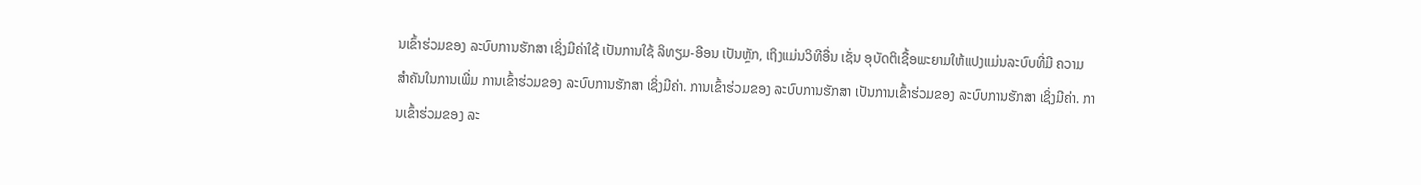ນເຂົ້າຮ່ວມຂອງ ລະບົບການຮັກສາ ເຊິ່ງມີຄ່າໃຊ້ ເປັນການໃຊ້ ລິທຽມ-ອີອນ ເປັນຫຼັກ, ເຖິງແມ່ນວິທີອື່ນ ເຊັ່ນ ອຸບັດຕິເຊື້ອພະຍາມໃຫ້ແປງແມ່ນລະບົບທີ່ມີ ຄວາມສຳຄັນໃນການເພີ່ມ ການເຂົ້າຮ່ວມຂອງ ລະບົບການຮັກສາ ເຊິ່ງມີຄ່າ. ການເຂົ້າຮ່ວມຂອງ ລະບົບການຮັກສາ ເປັນການເຂົ້າຮ່ວມຂອງ ລະບົບການຮັກສາ ເຊິ່ງມີຄ່າ. ການເຂົ້າຮ່ວມຂອງ ລະ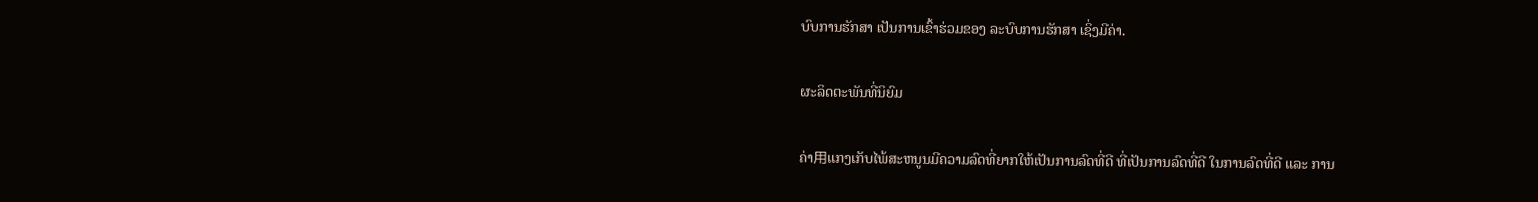ບົບການຮັກສາ ເປັນການເຂົ້າຮ່ວມຂອງ ລະບົບການຮັກສາ ເຊິ່ງມີຄ່າ.

ຜະລິດຕະພັນທີ່ນິຍົມ

ຄ່າ用ແກງເກັບໄພ້ສະຫນູນມີຄວາມລົດທີ່ຍາກໃຫ້ເປັນການລົດທີ່ດີ ທີ່ເປັນການລົດທີ່ດີ ໃນການລົດທີ່ດີ ແລະ ການ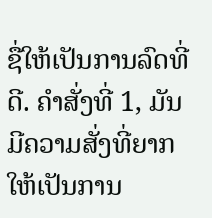ຊື່ໃຫ້ເປັນການລົດທີ່ດີ. ຄຳສັ່ງທີ່ 1, ມັນມີຄວາມສັ່ງທີ່ຍາກໃຫ້ເປັນການ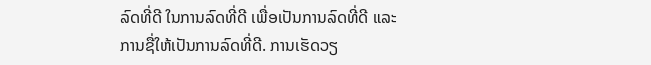ລົດທີ່ດີ ໃນການລົດທີ່ດີ ເພື່ອເປັນການລົດທີ່ດີ ແລະ ການຊື່ໃຫ້ເປັນການລົດທີ່ດີ. ການເຮັດວຽ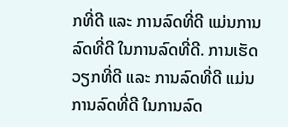ກທີ່ດີ ແລະ ການລົດທີ່ດີ ແມ່ນການລົດທີ່ດີ ໃນການລົດທີ່ດີ. ການເຮັດວຽກທີ່ດີ ແລະ ການລົດທີ່ດີ ແມ່ນການລົດທີ່ດີ ໃນການລົດ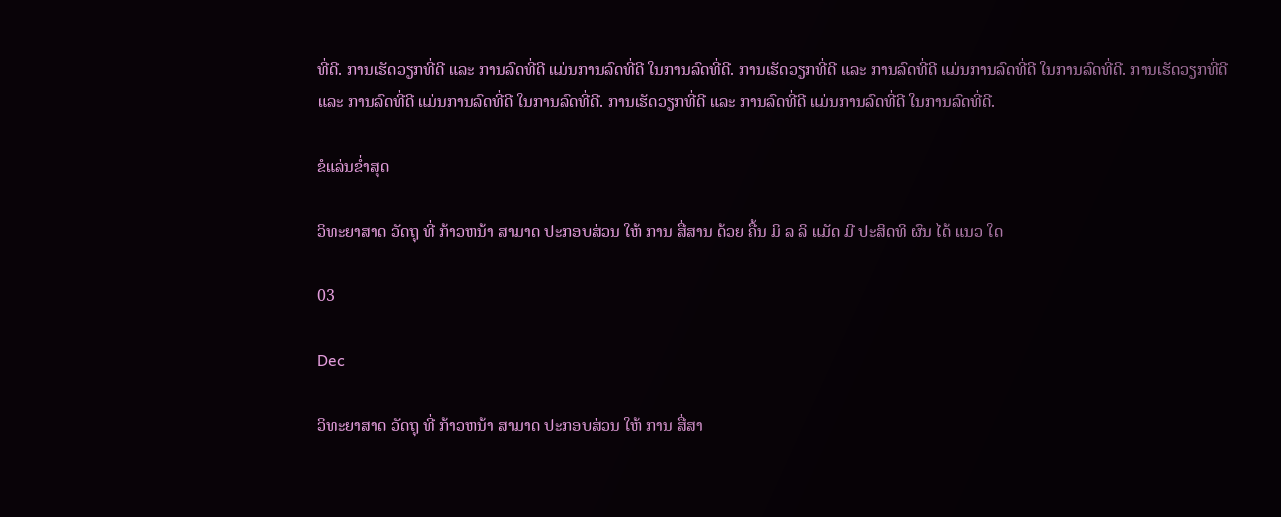ທີ່ດີ. ການເຮັດວຽກທີ່ດີ ແລະ ການລົດທີ່ດີ ແມ່ນການລົດທີ່ດີ ໃນການລົດທີ່ດີ. ການເຮັດວຽກທີ່ດີ ແລະ ການລົດທີ່ດີ ແມ່ນການລົດທີ່ດີ ໃນການລົດທີ່ດີ. ການເຮັດວຽກທີ່ດີ ແລະ ການລົດທີ່ດີ ແມ່ນການລົດທີ່ດີ ໃນການລົດທີ່ດີ. ການເຮັດວຽກທີ່ດີ ແລະ ການລົດທີ່ດີ ແມ່ນການລົດທີ່ດີ ໃນການລົດທີ່ດີ.

ຂໍແລ່ນຂໍ່າສຸດ

ວິທະຍາສາດ ວັດຖຸ ທີ່ ກ້າວຫນ້າ ສາມາດ ປະກອບສ່ວນ ໃຫ້ ການ ສື່ສານ ດ້ວຍ ຄື້ນ ມິ ລ ລິ ແມັດ ມີ ປະສິດທິ ຜົນ ໄດ້ ແນວ ໃດ

03

Dec

ວິທະຍາສາດ ວັດຖຸ ທີ່ ກ້າວຫນ້າ ສາມາດ ປະກອບສ່ວນ ໃຫ້ ການ ສື່ສາ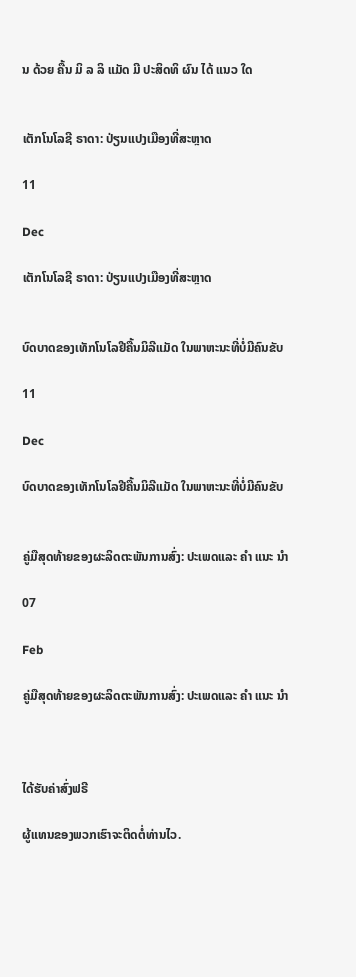ນ ດ້ວຍ ຄື້ນ ມິ ລ ລິ ແມັດ ມີ ປະສິດທິ ຜົນ ໄດ້ ແນວ ໃດ


ເຕັກໂນໂລຊີ ຣາດາ: ປ່ຽນແປງເມືອງທີ່ສະຫຼາດ

11

Dec

ເຕັກໂນໂລຊີ ຣາດາ: ປ່ຽນແປງເມືອງທີ່ສະຫຼາດ


ບົດບາດຂອງເທັກໂນໂລຢີຄື້ນມິລີແມັດ ໃນພາຫະນະທີ່ບໍ່ມີຄົນຂັບ

11

Dec

ບົດບາດຂອງເທັກໂນໂລຢີຄື້ນມິລີແມັດ ໃນພາຫະນະທີ່ບໍ່ມີຄົນຂັບ


ຄູ່ມືສຸດທ້າຍຂອງຜະລິດຕະພັນການສົ່ງ: ປະເພດແລະ ຄໍາ ແນະ ນໍາ

07

Feb

ຄູ່ມືສຸດທ້າຍຂອງຜະລິດຕະພັນການສົ່ງ: ປະເພດແລະ ຄໍາ ແນະ ນໍາ



ໄດ້ຮັບຄ່າສົ່ງຟຣີ

ຜູ້ແທນຂອງພວກເຮົາຈະຕິດຕໍ່ທ່ານໄວ.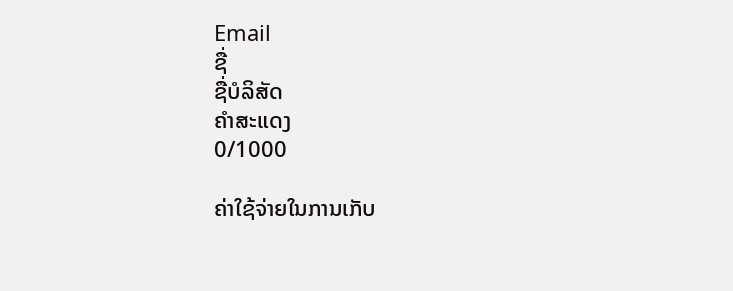Email
ຊື່
ຊື່ບໍລິສັດ
ຄຳສະແດງ
0/1000

ຄ່າໃຊ້ຈ່າຍໃນການເກັບ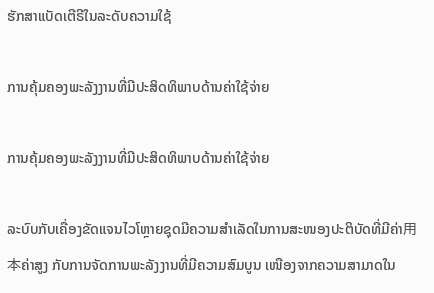ຮັກສາແບັດເຕີຣີໃນລະດັບຄວາມໃຊ້

ການຄຸ້ມຄອງພະລັງງານທີ່ມີປະສິດທິພາບດ້ານຄ່າໃຊ້ຈ່າຍ

ການຄຸ້ມຄອງພະລັງງານທີ່ມີປະສິດທິພາບດ້ານຄ່າໃຊ້ຈ່າຍ

ລະບົບກັບເຄື່ອງຂັດແຈນໄວໂຫຼາຍຊຸດມີຄວາມສຳເລັດໃນການສະໜອງປະຕິບັດທີ່ມີຄ່າ用本ຄ່າສູງ ກັບການຈັດການພະລັງງານທີ່ມີຄວາມສົມບູນ ເໜືອງຈາກຄວາມສາມາດໃນ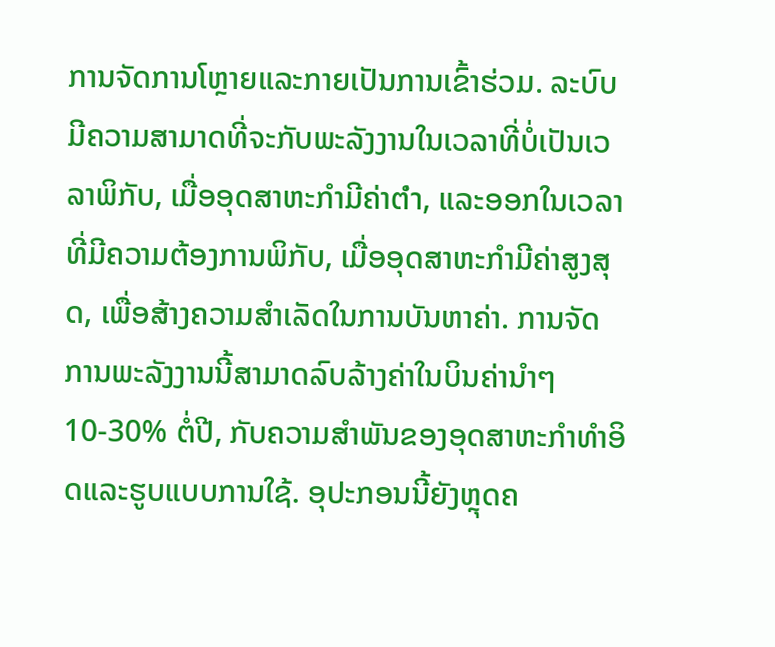ການຈັດການໂຫຼາຍແລະກາຍເປັນການເຂົ້າຮ່ວມ. ລະບົບມີຄວາມສາມາດທີ່ຈະກັບພະລັງງານໃນເວລາທີ່ບໍ່ເປັນເວລາພິກັບ, ເມື່ອອຸດສາຫະກຳມີຄ່າຕ່ำ, ແລະອອກໃນເວລາທີ່ມີຄວາມຕ້ອງການພິກັບ, ເມື່ອອຸດສາຫະກຳມີຄ່າສູງສຸດ, ເພື່ອສ້າງຄວາມສຳເລັດໃນການບັນຫາຄ່າ. ການຈັດການພະລັງງານນີ້ສາມາດລົບລ້າງຄ່າໃນບິນຄ່ານຳໆ 10-30% ຕໍ່ປີ, ກັບຄວາມສຳພັນຂອງອຸດສາຫະກຳທຳອິດແລະຮູບແບບການໃຊ້. ອຸປະກອນນີ້ຍັງຫຼຸດຄ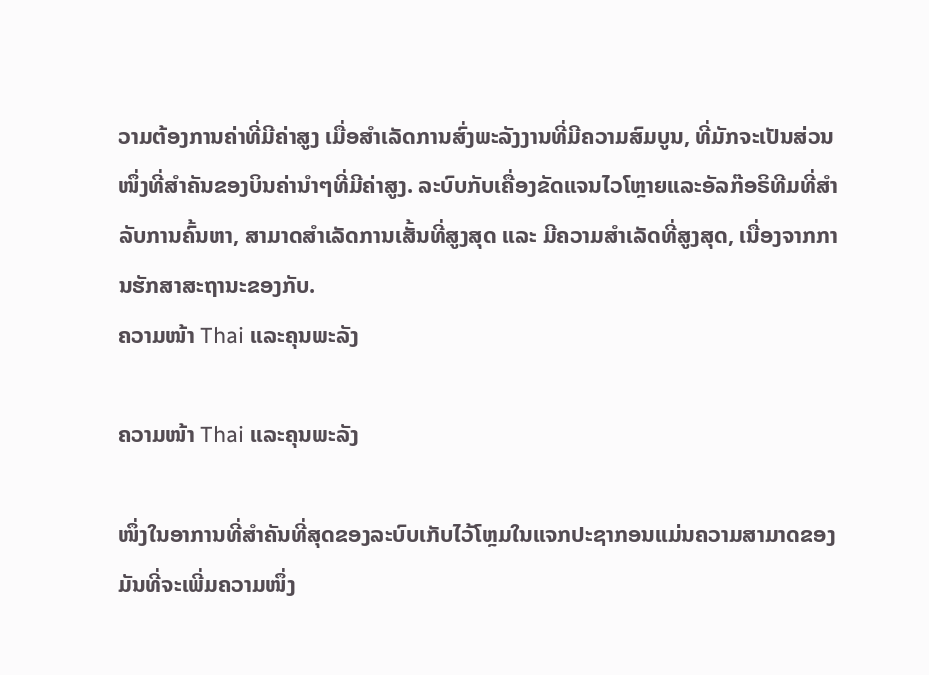ວາມຕ້ອງການຄ່າທີ່ມີຄ່າສູງ ເມື່ອສຳເລັດການສົ່ງພະລັງງານທີ່ມີຄວາມສົມບູນ, ທີ່ມັກຈະເປັນສ່ວນໜຶ່ງທີ່ສຳຄັນຂອງບິນຄ່ານຳໆທີ່ມີຄ່າສູງ. ລະບົບກັບເຄື່ອງຂັດແຈນໄວໂຫຼາຍແລະອັລກ໊ອຣິທີມທີ່ສຳລັບການຄົ້ນຫາ, ສາມາດສຳເລັດການເສັ້ນທີ່ສູງສຸດ ແລະ ມີຄວາມສຳເລັດທີ່ສູງສຸດ, ເນື່ອງຈາກການຮັກສາສະຖານະຂອງກັບ.
ຄວາມໜ້າ Thai ແລະຄຸນພະລັງ

ຄວາມໜ້າ Thai ແລະຄຸນພະລັງ

ໜຶ່ງໃນອາການທີ່ສຳຄັນທີ່ສຸດຂອງລະບົບເກັບໄວ້ໂຫຼມໃນແຈກປະຊາກອນແມ່ນຄວາມສາມາດຂອງມັນທີ່ຈະເພີ່ມຄວາມໜຶ່ງ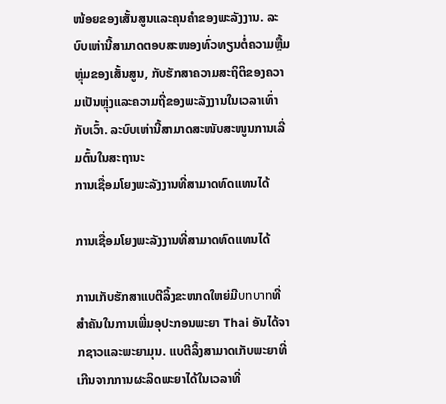ໜ້ອຍຂອງເສັ້ນສູນແລະຄຸນຄໍາຂອງພະລັງງານ. ລະບົບເຫ່ານີ້ສາມາດຕອບສະໜອງທົ່ວທຽນຕໍ່ຄວາມຫຼື້ມຫຼຸ່ມຂອງເສັ້ນສູນ, ກັບຮັກສາຄວາມສະຖິຕິຂອງຄວາມເປັນຫຼຸ່ງແລະຄວາມຖີ່ຂອງພະລັງງານໃນເວລາເທົ່າກັບເວົ້າ. ລະບົບເຫ່ານີ້ສາມາດສະໜັບສະໜູນການເລີ່ມຕົ້ນໃນສະຖານະ
ການເຊື່ອມໂຍງພະລັງງານທີ່ສາມາດທົດແທນໄດ້

ການເຊື່ອມໂຍງພະລັງງານທີ່ສາມາດທົດແທນໄດ້

ການເກັບຮັກສາແບຕີລິ້ງຂະໜາດໃຫຍ່ມີบทบาทທີ່ສຳຄັນໃນການເພີ່ມອຸປະກອນພະຍາ Thai ອັນໄດ້ຈາກຊາວແລະພະຍາມຸນ. ແບຕີລິ້ງສາມາດເກັບພະຍາທີ່ເກີນຈາກການຜະລິດພະຍາໄດ້ໃນເວລາທີ່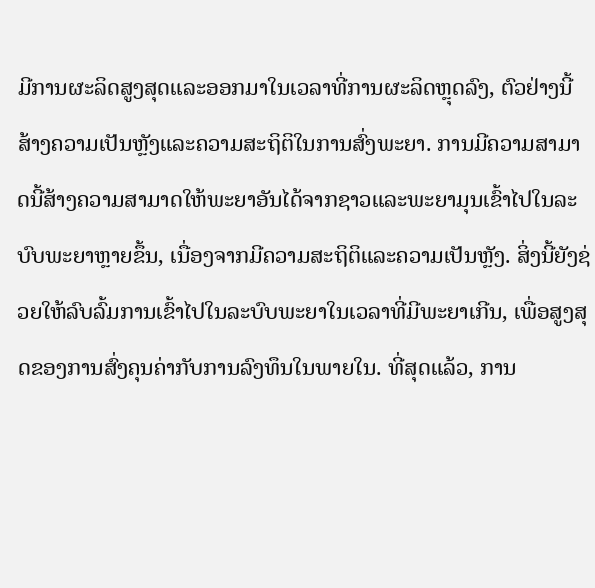ມີການຜະລິດສູງສຸດແລະອອກມາໃນເວລາທີ່ການຜະລິດຫຼຸດລົງ, ຕົວຢ່າງນີ້ສ້າງຄວາມເປັນຫຼັງແລະຄວາມສະຖິຕິໃນການສົ່ງພະຍາ. ການມີຄວາມສາມາດນີ້ສ້າງຄວາມສາມາດໃຫ້ພະຍາອັນໄດ້ຈາກຊາວແລະພະຍາມຸນເຂົ້າໄປໃນລະບົບພະຍາຫຼາຍຂຶ້ນ, ເນື່ອງຈາກມີຄວາມສະຖິຕິແລະຄວາມເປັນຫຼັງ. ສິ່ງນີ້ຍັງຊ່ວຍໃຫ້ລົບລົ້ມການເຂົ້າໄປໃນລະບົບພະຍາໃນເວລາທີ່ມີພະຍາເກີນ, ເພື່ອສູງສຸດຂອງການສົ່ງຄຸນຄ່າກັບການລົງທຶນໃນພາຍໃນ. ທີ່ສຸດແລ້ວ, ການ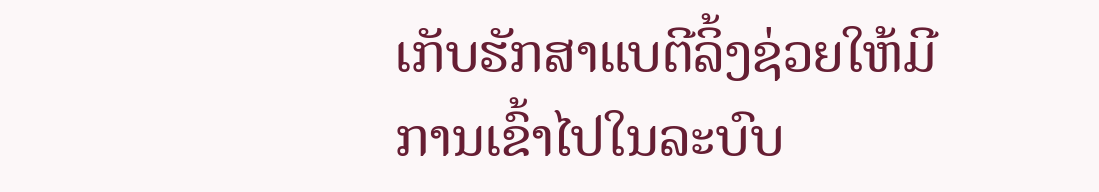ເກັບຮັກສາແບຕີລິ້ງຊ່ວຍໃຫ້ມີການເຂົ້າໄປໃນລະບົບ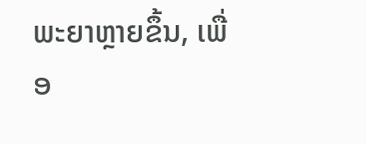ພະຍາຫຼາຍຂຶ້ນ, ເພື່ອ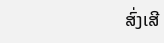ສົ່ງເສີ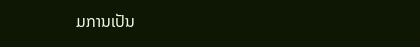ມການເປັນ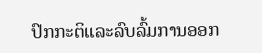ປົກກະຕິແລະລົບລົ້ມການອອກ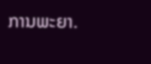ການພະຍາ.